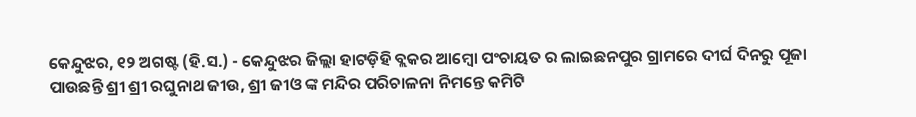କେନ୍ଦୁଝର, ୧୨ ଅଗଷ୍ଟ (ହି.ସ.) - କେନ୍ଦୁଝର ଜିଲ୍ଲା ହାଟଡ଼ିହି ବ୍ଲକର ଆମ୍ବୋ ପଂଚାୟତ ର ଲାଇଛନପୁର ଗ୍ରାମରେ ଦୀର୍ଘ ଦିନରୁ ପୂଜା ପାଉଛନ୍ତି ଶ୍ରୀ ଶ୍ରୀ ରଘୁନାଥ ଜୀଉ, ଶ୍ରୀ ଜୀଓ ଙ୍କ ମନ୍ଦିର ପରିଚାଳନା ନିମନ୍ତେ କମିଟି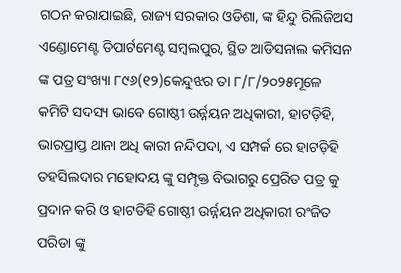ଗଠନ କରାଯାଇଛି, ରାଜ୍ୟ ସରକାର ଓଡିଶା, ଙ୍କ ହିନ୍ଦୁ ରିଲିଜିଅସ ଏଣ୍ଡୋମେଣ୍ଟ ଡିପାର୍ଟମେଣ୍ଟ ସମ୍ବଲପୁର, ସ୍ଥିତ ଆଡିସନାଲ କମିସନ ଙ୍କ ପତ୍ର ସଂଖ୍ୟା ୮୯୬(୧୨)କେନ୍ଦୁଝର ତା ୮/୮/୨୦୨୫ମୂଳେ କମିଟି ସଦସ୍ୟ ଭାବେ ଗୋଷ୍ଠୀ ଉର୍ନ୍ନୟନ ଅଧିକାରୀ, ହାଟଡ଼ିହି, ଭାରପ୍ରାପ୍ତ ଥାନା ଅଧି କାରୀ ନନ୍ଦିପଦା, ଏ ସମ୍ପର୍କ ରେ ହାଟଡ଼ିହି ତହସିଲଦାର ମହୋଦୟ ଙ୍କୁ ସମ୍ପୃକ୍ତ ବିଭାଗରୁ ପ୍ରେରିତ ପତ୍ର କୁ ପ୍ରଦାନ କରି ଓ ହାଟଡିହି ଗୋଷ୍ଠୀ ଉର୍ନ୍ନୟନ ଅଧିକାରୀ ରଂଜିତ ପରିଡା ଙ୍କୁ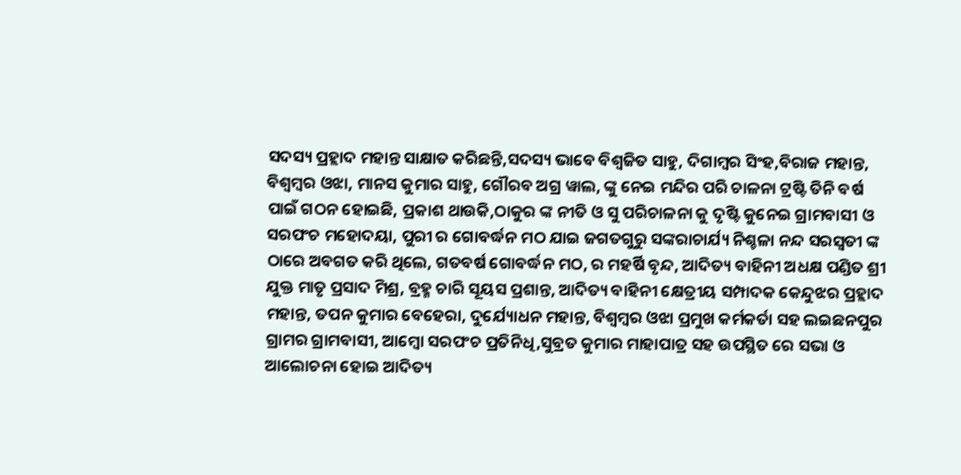ସଦସ୍ୟ ପ୍ରହ୍ଲାଦ ମହାନ୍ତ ସାକ୍ଷାତ କରିଛନ୍ତି,ସଦସ୍ୟ ଭାବେ ବିଶ୍ୱଜିତ ସାହୁ, ଦିଗାମ୍ବର ସିଂହ,ବିରାଜ ମହାନ୍ତ, ବିଶ୍ୱମ୍ବର ଓଝା, ମାନସ କୁମାର ସାହୁ, ଗୌରବ ଅଗ୍ର ୱାଲ, ଙ୍କୁ ନେଇ ମନ୍ଦିର ପରି ଚାଳନା ଟ୍ରଷ୍ଟି ତିନି ବର୍ଷ ପାଇଁ ଗଠନ ହୋଇଛି, ପ୍ରକାଶ ଥାଉକି,ଠାକୁର ଙ୍କ ନୀତି ଓ ସୁ ପରିଚାଳନା କୁ ଦୃଷ୍ଟି କୁନେଇ ଗ୍ରାମବାସୀ ଓ ସରପଂଚ ମହୋଦୟା, ପୁରୀ ର ଗୋବର୍ଦ୍ଧନ ମଠ ଯାଇ ଜଗତଗୁରୁ ସଙ୍କରାଚାର୍ଯ୍ୟ ନିଶ୍ଚଳା ନନ୍ଦ ସରସ୍ୱତୀ ଙ୍କ ଠାରେ ଅବଗତ କରି ଥିଲେ, ଗତବର୍ଷ ଗୋବର୍ଦ୍ଧନ ମଠ, ର ମହର୍ଷି ବୃନ୍ଦ, ଆଦିତ୍ୟ ବାହିନୀ ଅଧକ୍ଷ ପଣ୍ଡିତ ଶ୍ରୀ ଯୁକ୍ତ ମାତୃ ପ୍ରସାଦ ମିଶ୍ର, ବ୍ରହ୍ମ ଚାରି ସୂୟସ ପ୍ରଶାନ୍ତ, ଆଦିତ୍ୟ ବାହିନୀ କ୍ଷେତ୍ରୀୟ ସମ୍ପାଦକ କେନ୍ଦୁଝର ପ୍ରହ୍ଲାଦ ମହାନ୍ତ, ତପନ କୁମାର ବେହେରା, ଦୁର୍ଯ୍ୟୋଧନ ମହାନ୍ତ, ବିଶ୍ୱମ୍ବର ଓଝା ପ୍ରମୁଖ କର୍ମକର୍ତା ସହ ଲଇଛନପୁର ଗ୍ରାମର ଗ୍ରାମବାସୀ, ଆମ୍ବୋ ସରପଂଚ ପ୍ରତିନିଧି,ସୁବ୍ରତ କୁମାର ମାହାପାତ୍ର ସହ ଉପସ୍ଥିତ ରେ ସଭା ଓ ଆଲୋଚନା ହୋଇ ଆଦିତ୍ୟ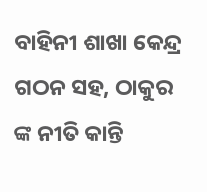ବାହିନୀ ଶାଖା କେନ୍ଦ୍ର ଗଠନ ସହ, ଠାକୁର ଙ୍କ ନୀତି କାନ୍ତି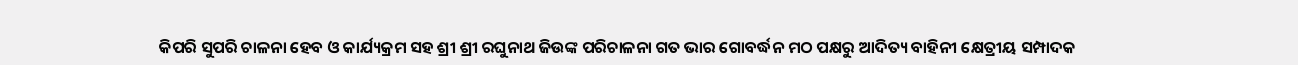କିପରି ସୁପରି ଚାଳନା ହେବ ଓ କାର୍ଯ୍ୟକ୍ରମ ସହ ଶ୍ରୀ ଶ୍ରୀ ରଘୁନାଥ ଜିଉଙ୍କ ପରିଚାଳନା ଗତ ଭାର ଗୋବର୍ଦ୍ଧନ ମଠ ପକ୍ଷରୁ ଆଦିତ୍ୟ ବାହିନୀ କ୍ଷେତ୍ରୀୟ ସମ୍ପାଦକ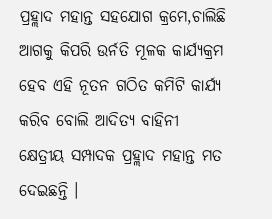ପ୍ରହ୍ଲାଦ ମହାନ୍ତ ସହଯୋଗ କ୍ରମେ,ଚାଲିଛି ଆଗକୁ କିପରି ଉର୍ନତି ମୂଳକ କାର୍ଯ୍ୟକ୍ରମ ହେବ ଏହି ନୂତନ ଗଠିତ କମିଟି କାର୍ଯ୍ୟ କରିବ ବୋଲି ଆଦିତ୍ୟ ବାହିନୀ କ୍ଷେତ୍ରୀୟ ସମ୍ପାଦକ ପ୍ରହ୍ଲାଦ ମହାନ୍ତ ମତ ଦେଇଛନ୍ତି ।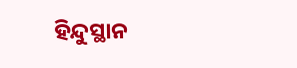ହିନ୍ଦୁସ୍ଥାନ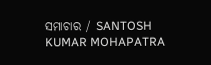ସମାଚାର / SANTOSH KUMAR MOHAPATRA